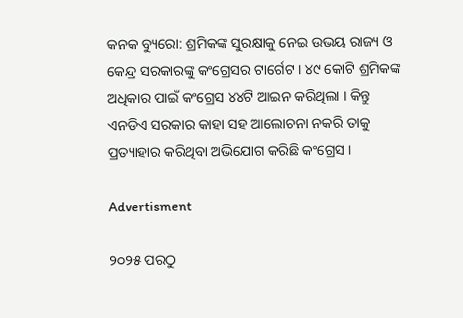କନକ ବ୍ୟୁରୋ: ଶ୍ରମିକଙ୍କ ସୁରକ୍ଷାକୁ ନେଇ ଉଭୟ ରାଜ୍ୟ ଓ କେନ୍ଦ୍ର ସରକାରଙ୍କୁ କଂଗ୍ରେସର ଟାର୍ଗେଟ । ୪୯ କୋଟି ଶ୍ରମିକଙ୍କ ଅଧିକାର ପାଇଁ କଂଗ୍ରେସ ୪୪ଟି ଆଇନ କରିଥିଲା । କିନ୍ତୁ ଏନଡିଏ ସରକାର କାହା ସହ ଆଲୋଚନା ନକରି ତାକୁ ପ୍ରତ୍ୟାହାର କରିଥିବା ଅଭିଯୋଗ କରିଛି କଂଗ୍ରେସ ।

Advertisment

୨୦୨୫ ପରଠୁ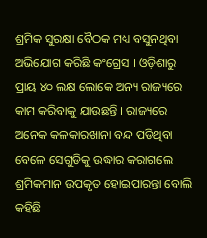ଶ୍ରମିକ ସୁରକ୍ଷା ବୈଠକ ମଧ୍ୟ ବସୁନଥିବା ଅଭିଯୋଗ କରିଛି କଂଗ୍ରେସ । ଓଡ଼ିଶାରୁ ପ୍ରାୟ ୪୦ ଲକ୍ଷ ଲୋକେ ଅନ୍ୟ ରାଜ୍ୟରେ କାମ କରିବାକୁ ଯାଉଛନ୍ତି । ରାଜ୍ୟରେ ଅନେକ କଳକାରଖାନା ବନ୍ଦ ପଡିଥିବା ବେଳେ ସେଗୁଡିକୁ ଉଦ୍ଧାର କରାଗଲେ ଶ୍ରମିକମାନ ଉପକୃତ ହୋଇପାରନ୍ତା ବୋଲି କହିଛି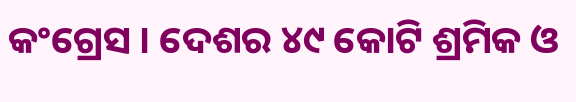କଂଗ୍ରେସ । ଦେଶର ୪୯ କୋଟି ଶ୍ରମିକ ଓ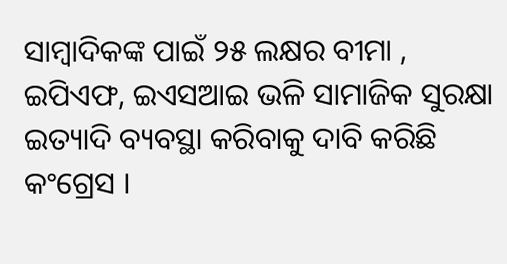ସାମ୍ବାଦିକଙ୍କ ପାଇଁ ୨୫ ଲକ୍ଷର ବୀମା , ଇପିଏଫ, ଇଏସଆଇ ଭଳି ସାମାଜିକ ସୁରକ୍ଷା ଇତ୍ୟାଦି ବ୍ୟବସ୍ଥା କରିବାକୁ ଦାବି କରିଛି କଂଗ୍ରେସ ।